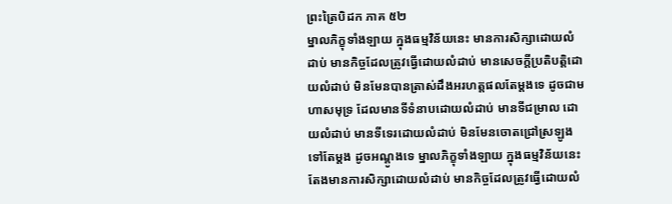ព្រះត្រៃបិដក ភាគ ៥២
ម្នាលភិក្ខុទាំងឡាយ ក្នុងធម្មវិន័យនេះ មានការសិក្សាដោយលំដាប់ មានកិច្ចដែលត្រូវធ្វើដោយលំដាប់ មានសេចក្តីប្រតិបត្តិដោយលំដាប់ មិនមែនបានត្រាស់ដឹងអរហត្តផលតែម្តងទេ ដូចជាមហាសមុទ្រ ដែលមានទីទំនាបដោយលំដាប់ មានទីជម្រាល ដោយលំដាប់ មានទីទេរដោយលំដាប់ មិនមែនចោតជ្រៅស្រឡូង ទៅតែម្តង ដូចអណ្តូងទេ ម្នាលភិក្ខុទាំងឡាយ ក្នុងធម្មវិន័យនេះ តែងមានការសិក្សាដោយលំដាប់ មានកិច្ចដែលត្រូវធ្វើដោយលំ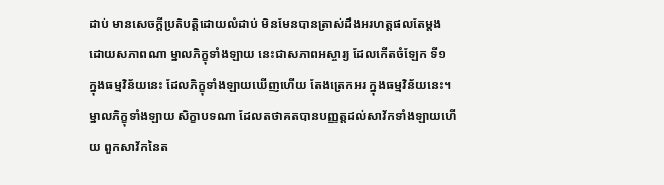ដាប់ មានសេចក្តីប្រតិបត្តិដោយលំដាប់ មិនមែនបានត្រាស់ដឹងអរហត្តផលតែម្តង ដោយសភាពណា ម្នាលភិក្ខុទាំងឡាយ នេះជាសភាពអស្ចារ្យ ដែលកើតចំឡែក ទី១ ក្នុងធម្មវិន័យនេះ ដែលភិក្ខុទាំងឡាយឃើញហើយ តែងត្រេកអរ ក្នុងធម្មវិន័យនេះ។
ម្នាលភិក្ខុទាំងឡាយ សិក្ខាបទណា ដែលតថាគតបានបញ្ញត្តដល់សាវ័កទាំងឡាយហើយ ពួកសាវ័កនៃត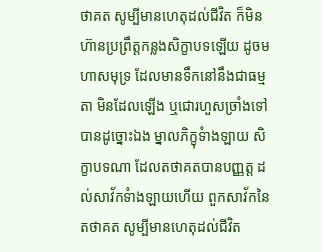ថាគត សូម្បីមានហេតុដល់ជីវិត ក៏មិនហ៊ានប្រព្រឹត្តកន្លងសិក្ខាបទឡើយ ដូចមហាសមុទ្រ ដែលមានទឹកនៅនឹងជាធម្មតា មិនដែលឡើង ឬជោរហួសច្រាំងទៅបានដូច្នោះឯង ម្នាលភិក្ខុទំាងឡាយ សិក្ខាបទណា ដែលតថាគតបានបញ្ញត្ត ដល់សាវ័កទំាងឡាយហើយ ពួកសាវ័កនៃតថាគត សូម្បីមានហេតុដល់ជីវិត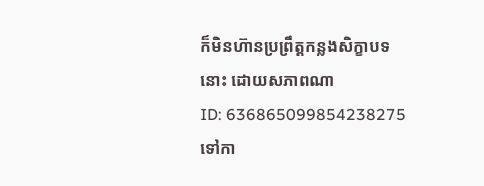ក៏មិនហ៊ានប្រព្រឹត្តកន្លងសិក្ខាបទនោះ ដោយសភាពណា
ID: 636865099854238275
ទៅកា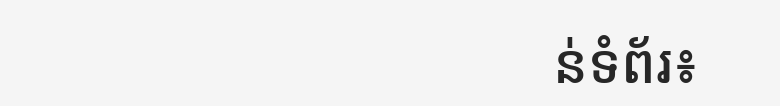ន់ទំព័រ៖